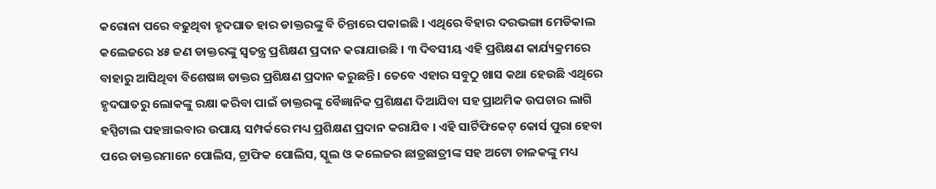କରୋନା ପରେ ବଢୁଥିବା ହୃଦଘାତ ହାର ଡାକ୍ତରଙ୍କୁ ବି ଚିନ୍ତାରେ ପକାଇଛି । ଏଥିରେ ବିହାର ଦରଭଙ୍ଗା ମେଡିକାଲ କଲେଜରେ ୪୫ ଜଣ ଡାକ୍ତରଙ୍କୁ ସ୍ୱତନ୍ତ୍ର ପ୍ରଶିକ୍ଷଣ ପ୍ରଦାନ କରାଯାଉଛି । ୩ ଦିବସୀୟ ଏହି ପ୍ରଶିକ୍ଷଣ କାର୍ଯ୍ୟକ୍ରମରେ ବାହାରୁ ଆସିଥିବା ବିଶେଷଜ୍ଞ ଡାକ୍ତର ପ୍ରଶିକ୍ଷଣ ପ୍ରଦାନ କରୁଛନ୍ତି । ତେବେ ଏହାର ସବୁଠୁ ଖାସ କଥା ହେଉଛି ଏଥିରେ ହୃଦଘାତରୁ ଲୋକଙ୍କୁ ରକ୍ଷା କରିବା ପାଇଁ ଡାକ୍ତରଙ୍କୁ ବୈଜ୍ଞାନିକ ପ୍ରଶିକ୍ଷଣ ଦିଆଯିବା ସହ ପ୍ରାଥମିକ ଉପଚାର ଲାଗି ହସ୍ପିଟାଲ ପହଞ୍ଚାଇବାର ଉପାୟ ସମ୍ପର୍କରେ ମଧ୍ୟ ପ୍ରଶିକ୍ଷଣ ପ୍ରଦାନ କରାଯିବ । ଏହି ସାର୍ଟିଫିକେଟ୍ କୋର୍ସ ପୁରା ହେବା ପରେ ଡାକ୍ତରମାନେ ପୋଲିସ, ଟ୍ରାଫିକ ପୋଲିସ, ସ୍କୁଲ ଓ କଲେଜର ଛାତ୍ରଛାତ୍ରୀଙ୍କ ସହ ଅଟୋ ଚାଳକଙ୍କୁ ମଧ୍ୟ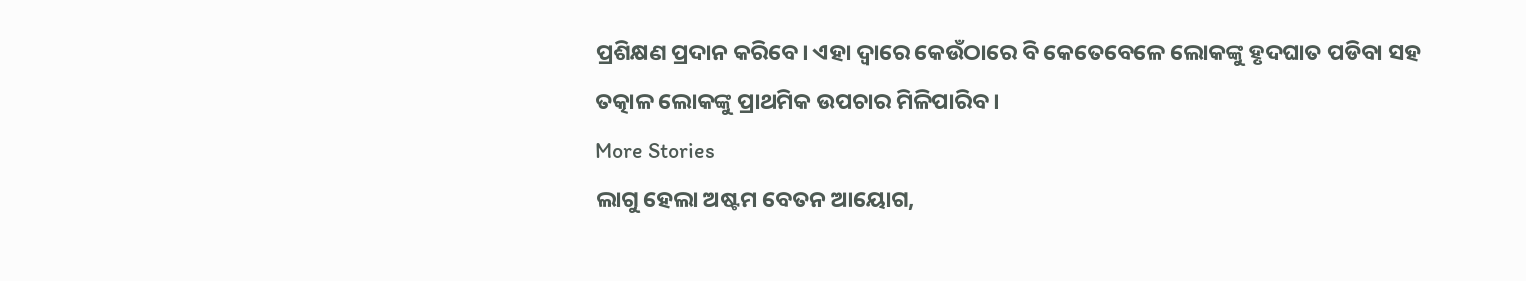ପ୍ରଶିକ୍ଷଣ ପ୍ରଦାନ କରିବେ। ଏହା ଦ୍ୱାରେ କେଉଁଠାରେ ବି କେତେବେଳେ ଲୋକଙ୍କୁ ହୃଦଘାତ ପଡିବା ସହ ତତ୍କାଳ ଲୋକଙ୍କୁ ପ୍ରାଥମିକ ଉପଚାର ମିଳିପାରିବ ।
More Stories
ଲାଗୁ ହେଲା ଅଷ୍ଟମ ବେତନ ଆୟୋଗ,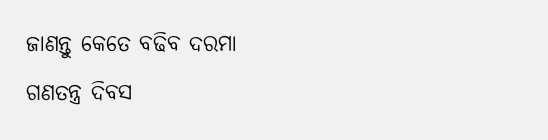ଜାଣନ୍ତୁ କେତେ ବଢିବ ଦରମା
ଗଣତନ୍ତ୍ର ଦିବସ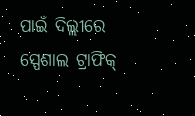ପାଇଁ ଦିଲ୍ଲୀରେ ସ୍ପେଶାଲ ଟ୍ରାଫିକ୍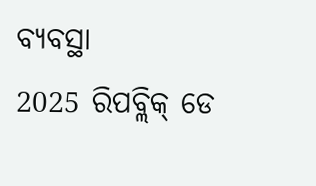ବ୍ୟବସ୍ଥା
2025 ରିପବ୍ଲିକ୍ ଡେ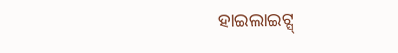ହାଇଲାଇଟ୍ସ୍